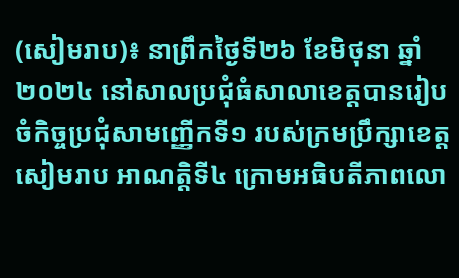(សៀមរាប)៖ នាព្រឹកថ្ងៃទី២៦ ខែមិថុនា ឆ្នាំ២០២៤ នៅសាលប្រជុំធំសាលាខេត្តបានរៀបចំកិច្ចប្រជុំសាមញ្ញេីកទី១ របស់ក្រមប្រឹក្សាខេត្តសៀមរាប អាណត្តិទី៤ ក្រោមអធិបតីភាពលោ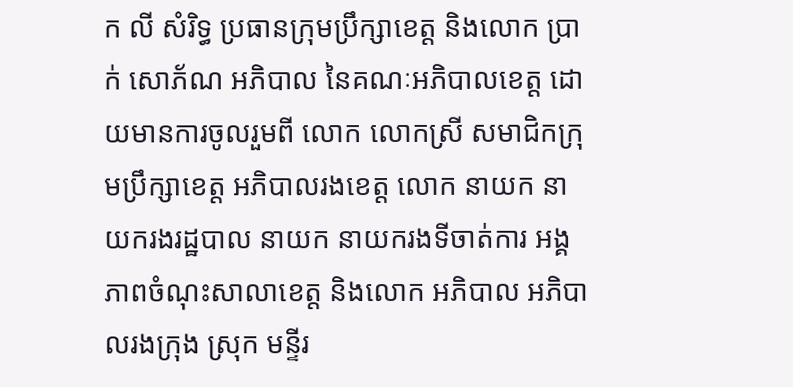ក លី សំរិទ្ធ ប្រធានក្រុមប្រឹក្សាខេត្ត និងលោក ប្រាក់ សោភ័ណ អភិបាល នៃគណៈអភិបាលខេត្ត ដោយមានការចូលរួមពី លោក លោកស្រី សមាជិកក្រុមប្រឹក្សាខេត្ត អភិបាលរងខេត្ត លោក នាយក នាយករងរដ្ឋបាល នាយក នាយករងទីចាត់ការ អង្គភាពចំណុះសាលាខេត្ត និងលោក អភិបាល អភិបាលរងក្រុង ស្រុក មន្ទីរ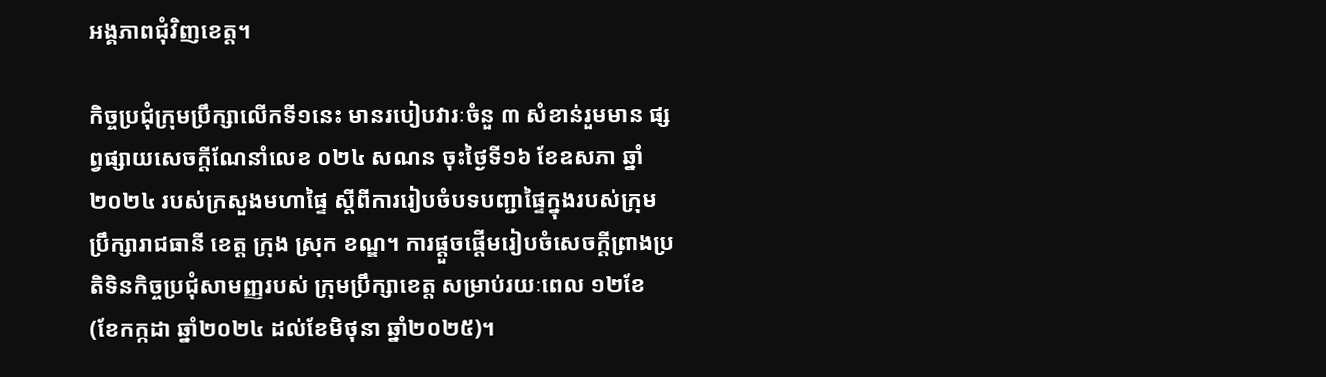អង្គភាពជុំវិញខេត្ត។

កិច្ចប្រជុំក្រុមប្រឹក្សាលេីកទី១នេះ មានរបៀបវារៈចំនួ ៣ សំខាន់រួមមាន ផ្សព្វផ្សាយសេចក្តីណែនាំលេខ ០២៤ សណន ចុះថ្ងៃទី១៦ ខែឧសភា ឆ្នាំ២០២៤ របស់ក្រសួងមហាផ្ទៃ ស្តីពីការរៀបចំបទបញ្ជាផ្ទៃក្នុងរបស់ក្រុមប្រឹក្សារាជធានី ខេត្ត ក្រុង ស្រុក ខណ្ឌ។ ការផ្តួចផ្តើមរៀបចំសេចក្តីព្រាងប្រតិទិនកិច្ចប្រជុំសាមញ្ញរបស់ ក្រុមប្រឹក្សាខេត្ត សម្រាប់រយៈពេល ១២ខែ (ខែកក្កដា ឆ្នាំ២០២៤ ដល់ខែមិថុនា ឆ្នាំ២០២៥)។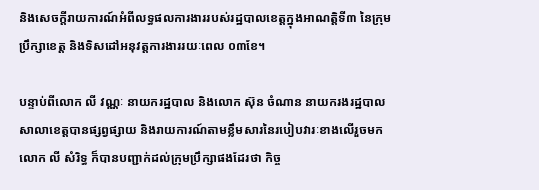និងសេចក្តីរាយការណ៍អំពីលទ្ធផលការងាររបស់រដ្ឋបាលខេត្តក្នុងអាណត្តិទី៣ នៃក្រុមប្រឹក្សាខេត្ត និងទិសដៅអនុវត្តការងាររយៈពេល ០៣ខែ។

បន្ទាប់ពីលោក លី វណ្ណៈ នាយករដ្ឋបាល និងលោក ស៊ុន ចំណាន នាយករងរដ្ឋបាលសាលាខេត្តបានផ្សព្វផ្សាយ និងរាយការណ៍តាមខ្លឹមសារនៃរបៀបវារៈខាងលេីរួចមក លោក លី សំរិទ្ធ ក៏បានបញ្ជាក់ដល់ក្រុមប្រឹក្សាផងដែរថា កិច្ច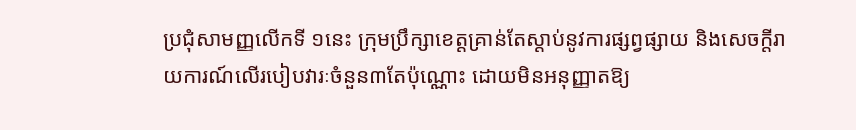ប្រជុំសាមញ្ញលេីកទី ១នេះ ក្រុមប្រឹក្សាខេត្តគ្រាន់តែស្តាប់នូវការផ្សព្វផ្សាយ និងសេចក្តីរាយការណ៍លេីរបៀបវារៈចំនួន៣តែប៉ុណ្ណោះ ដោយមិនអនុញ្ញាតឱ្យ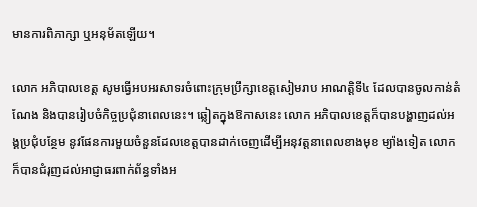មានការពិភាក្សា ឬអនុម័តឡេីយ។

លោក អភិបាលខេត្ត សូមធ្វេីអបអរសាទរចំពោះក្រុមប្រឹក្សាខេត្តសៀមរាប អាណត្តិទី៤ ដែលបានចូលកាន់តំណែង និងបានរៀបចំកិច្ចប្រជុំនាពេលនេះ។ ឆ្លៀតក្នុងឱកាសនេះ លោក អភិបាលខេត្តក៏បានបង្ហាញដល់អង្គប្រជុំបន្ថែម នូវផែនការមួយចំនួនដែលខេត្តបានដាក់ចេញដេីម្បីអនុវត្តនាពេលខាងមុខ ម្យ៉ាងទៀត លោក ក៏បានជំរុញដល់អាជ្ញាធរពាក់ព័ន្ធទាំងអ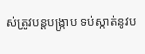ស់ត្រូវបន្តបង្ក្រាប ទប់ស្កាត់នូវប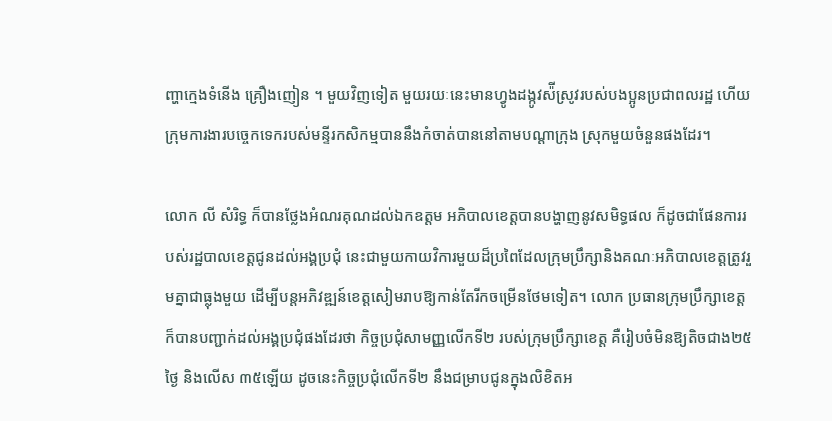ញ្ហាក្មេងទំនេីង គ្រឿងញៀន ។ មួយវិញទៀត មួយរយៈនេះមានហ្វូងដង្កូវស៉ីស្រូវរបស់បងប្អូនប្រជាពលរដ្ឋ ហេីយក្រុមការងារបច្ចេកទេករបស់មន្ទីរកសិកម្មបាននឹងកំចាត់បាននៅតាមបណ្តាក្រុង ស្រុកមួយចំនួនផងដែរ។

លោក លី សំរិទ្ធ ក៏បានថ្លែងអំណរគុណដល់ឯកឧត្តម អភិបាលខេត្តបានបង្ហាញនូវសមិទ្ធផល ក៏ដូចជាផែនការរបស់រដ្ឋបាលខេត្តជូនដល់អង្គប្រជុំ នេះជាមួយកាយវិការមួយដ៏ប្រពៃដែលក្រុមប្រឹក្សានិងគណៈអភិបាលខេត្តត្រូវរួមគ្នាជាធ្លុងមួយ ដេីម្បីបន្តអភិវឌ្ឍន៍ខេត្តសៀមរាបឱ្យកាន់តែរីកចម្រេីនថែមទៀត។ លោក ប្រធានក្រុមប្រឹក្សាខេត្តក៏បានបញ្ជាក់ដល់អង្គប្រជុំផងដែរថា កិច្ចប្រជុំសាមញ្ញលេីកទី២ របស់ក្រុមប្រឹក្សាខេត្ត គឺរៀបចំមិនឱ្យតិចជាង២៥ថ្ងៃ និងលេីស ៣៥ឡេីយ ដូចនេះកិច្ចប្រជុំលេីកទី២ នឹងជម្រាបជូនក្នុងលិខិតអ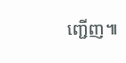ញ្ជេីញ៕